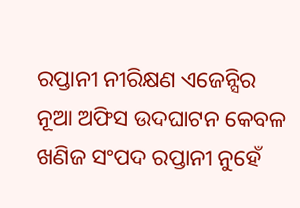ରପ୍ତାନୀ ନୀରିକ୍ଷଣ ଏଜେନ୍ସିର ନୂଆ ଅଫିସ ଉଦଘାଟନ କେବଳ ଖଣିଜ ସଂପଦ ରପ୍ତାନୀ ନୁହେଁ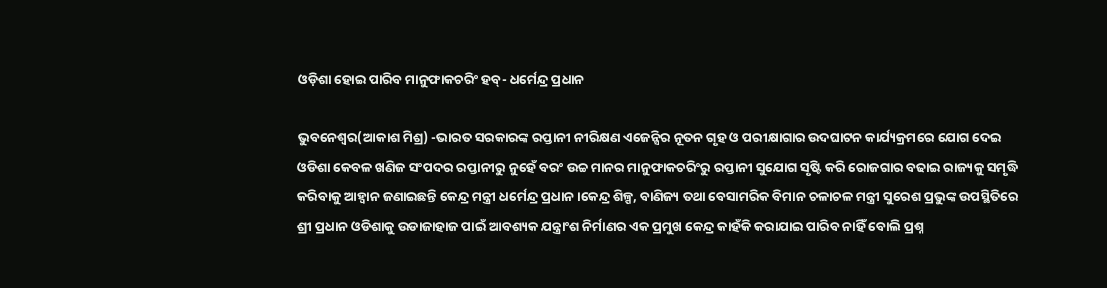ଓଡ଼ିଶା ହୋଇ ପାରିବ ମାନୁଫାକଚରିଂ ହବ୍- ଧର୍ମେନ୍ଦ୍ର ପ୍ରଧାନ

ଭୁବନେଶ୍ୱର(ଆକାଶ ମିଶ୍ର) -ଭାରତ ସରକାରଙ୍କ ରପ୍ତାନୀ ନୀରିକ୍ଷଣ ଏଜେନ୍ସିର ନୂତନ ଗୃହ ଓ ପରୀକ୍ଷାଗାର ଉଦଘାଟନ କାର୍ଯ୍ୟକ୍ରମରେ ଯୋଗ ଦେଇ ଓଡିଶା କେବଳ ଖଣିଜ ସଂପଦର ରପ୍ତାନୀରୁ ନୁହେଁ ବରଂ ଉଚ୍ଚ ମାନର ମାନୁଫାକଚରିଂରୁ ରପ୍ତାନୀ ସୁଯୋଗ ସୃଷ୍ଟି କରି ରୋଜଗାର ବଢାଇ ରାଜ୍ୟକୁ ସମୃଦ୍ଧି କରିବାକୁ ଆହ୍ୱାନ ଜଣାଇଛନ୍ତି କେନ୍ଦ୍ର ମନ୍ତ୍ରୀ ଧର୍ମେନ୍ଦ୍ର ପ୍ରଧାନ ।କେନ୍ଦ୍ର ଶିଳ୍ପ, ବାଣିଜ୍ୟ ତଥା ବେସାମରିକ ବିମାନ ଚଳାଚଳ ମନ୍ତ୍ରୀ ସୁରେଶ ପ୍ରଭୁଙ୍କ ଉପସ୍ଥିତିରେ ଶ୍ରୀ ପ୍ରଧାନ ଓଡିଶାକୁ ଉଡାଜାହାଜ ପାଇଁ ଆବଶ୍ୟକ ଯନ୍ତ୍ରାଂଶ ନିର୍ମାଣର ଏକ ପ୍ରମୁଖ କେନ୍ଦ୍ର କାହଁକି କରାଯାଇ ପାରିବ ନାହିଁ ବୋଲି ପ୍ରଶ୍ନ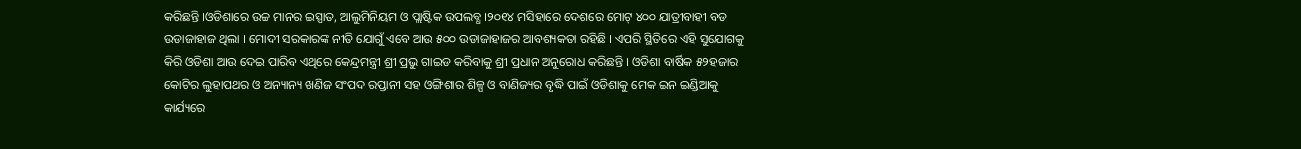କରିଛନ୍ତି ।ଓଡିଶାରେ ଉଚ୍ଚ ମାନର ଇସ୍ପାତ, ଆଲୁମିନିୟମ ଓ ପ୍ଲାଷ୍ଟିକ ଉପଲବ୍ଧ ।୨୦୧୪ ମସିହାରେ ଦେଶରେ ମୋଟ୍ ୪୦୦ ଯାତ୍ରୀବାହୀ ବଡ ଉଡାଜାହାଜ ଥିଲା । ମୋଦୀ ସରକାରଙ୍କ ନୀତି ଯୋଗୁଁ ଏବେ ଆଉ ୫୦୦ ଉଡାଜାହାଜର ଆବଶ୍ୟକତା ରହିଛି । ଏପରି ସ୍ଥିତିରେ ଏହି ସୁଯୋଗକୁ କିରି ଓଡିଶା ଆଉ ଦେଇ ପାରିବ ଏଥିରେ କେନ୍ଦ୍ରମନ୍ତ୍ରୀ ଶ୍ରୀ ପ୍ରଭୁ ଗାଇଡ କରିବାକୁ ଶ୍ରୀ ପ୍ରଧାନ ଅନୁରୋଧ କରିଛନ୍ତି । ଓଡିଶା ବାର୍ଷିକ ୫୨ହଜାର କୋଟିର ଲୁହାପଥର ଓ ଅନ୍ୟାନ୍ୟ ଖଣିଜ ସଂପଦ ରପ୍ତାନୀ ସହ ଓଙ୍ଗିଶାର ଶିଳ୍ପ ଓ ବାଣିଜ୍ୟର ବୃଦ୍ଧି ପାଇଁ ଓଡିଶାକୁ ମେକ ଇନ ଇଣ୍ଡିଆକୁ କାର୍ଯ୍ୟରେ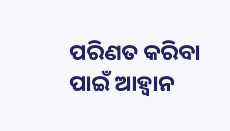ପରିଣତ କରିବା ପାଇଁ ଆହ୍ୱାନ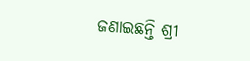ଜଣାଇଛନ୍ତି ଶ୍ରୀ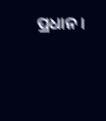ପ୍ରଧାନ ।